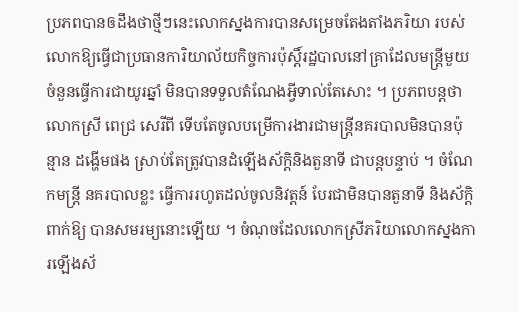ប្រភពបានឲដឹងថាថ្មីៗនេះលោកស្នងការបានសម្រេចតែងតាំងភរិយា របស់លោកឱ្យធ្វើជាប្រធានការិយាល័យកិច្ចការប៉ុស្ដិ៍រដ្ឋបាលនៅគ្រាដែលមន្ដ្រីមួយចំនួនធ្វើការជាយូរឆ្នាំ មិនបានទទួលតំណែងអ្វីទាល់តែសោះ ។ ប្រភពបន្ដថា លោកស្រី ពេជ្រ សេរីពី ទើបតែចូលបម្រើការងារជាមន្ដ្រីនគរបាលមិនបានប៉ុន្មាន ដង្ហើមផង ស្រាប់តែត្រូវបានដំឡើងស័ក្ដិនិងតួនាទី ជាបន្ដបន្ទាប់ ។ ចំណែកមន្ដ្រី នគរបាលខ្លះ ធ្វើការរហូតដល់ចូលនិវត្ដន៍ បែរជាមិនបានតួនាទី និងស័ក្ដិ ពាក់ឱ្យ បានសមរម្យនោះឡើយ ។ ចំណុចដែលលោកស្រីភរិយាលោកស្នងការឡើងស័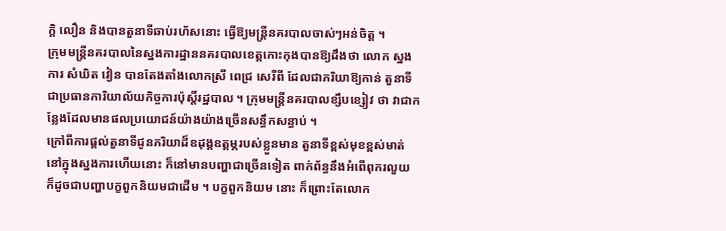ក្ដិ លឿន និងបានតួនាទីឆាប់រហ័សនោះ ធ្វើឱ្យមន្ដ្រីនគរបាលចាស់ៗអន់ចិត្ដ ។
ក្រុមមន្ដ្រីនគរបាលនៃស្នងការដ្ឋាននគរបាលខេត្ដកោះកុងបានឱ្យដឹងថា លោក ស្នងការ សំឃិត វៀន បានតែងតាំងលោកស្រី ពេជ្រ សេរីពី ដែលជាភរិយាឱ្យកាន់ តួនាទីជាប្រធានការិយាល័យកិច្ចការប៉ុស្ដិ៍រដ្ឋបាល ។ ក្រុមមន្ដ្រីនគរបាលខ្សឹបខ្សៀវ ថា វាជាកន្លែងដែលមានផលប្រយោជន៍យ៉ាងយ៉ាងច្រើនសន្ធឹកសន្ធាប់ ។
ក្រៅពីការផ្ដល់តួនាទីជូនភរិយាដ៏ឧដុង្គឧត្ដម្ភរបស់ខ្លួនមាន តួនាទីខ្ពស់មុខខ្ពស់មាត់នៅក្នុងស្នងការហើយនោះ ក៏នៅមានបញ្ហាជាច្រើនទៀត ពាក់ព័ន្ធនឹងអំពើពុករលួយ ក៏ដូចជាបញ្ហាបក្ខពួកនិយមជាដើម ។ បក្ខពួកនិយម នោះ ក៏ព្រោះតែលោក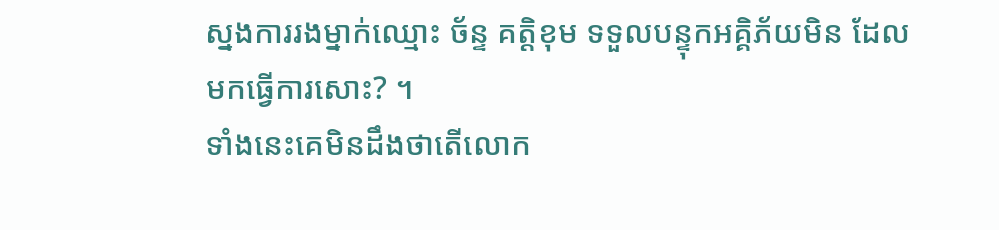ស្នងការរងម្នាក់ឈ្មោះ ច័ន្ទ គត្ដិខុម ទទួលបន្ទុកអគ្គិភ័យមិន ដែលមកធ្វើការសោះ? ។
ទាំងនេះគេមិនដឹងថាតើលោក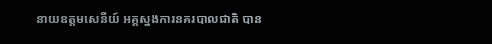នាយឧត្ដមសេនីយ៍ អគ្គស្នងការនគរបាលជាតិ បាន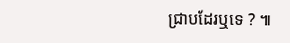ជ្រាបដែរឬទេ ? ៕